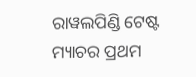ରାୱଲପିଣ୍ଡି ଟେଷ୍ଟ ମ୍ୟାଚର ପ୍ରଥମ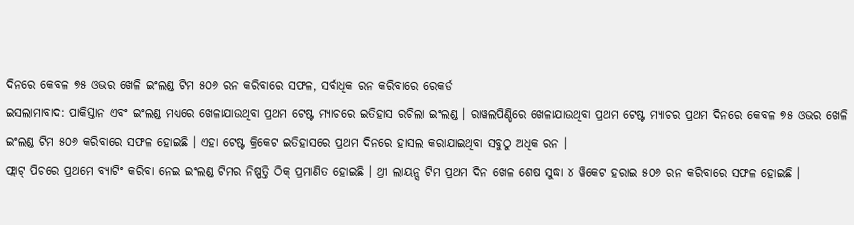ଦିନରେ କେବଳ ୭୫ ଓଭର ଖେଳି ଇଂଲଣ୍ଡ ଟିମ ୫୦୬ ରନ କରିବାରେ ସଫଳ, ସର୍ବାଧିକ ରନ କରିବାରେ ରେକର୍ଡ
ଇସଲାମାବାଦ: ପାକିସ୍ତାନ ଏବଂ ଇଂଲଣ୍ଡ ମଧ୍ୟରେ ଖେଳାଯାଉଥିବା ପ୍ରଥମ ଟେଷ୍ଟ ମ୍ୟାଚରେ ଇତିହାସ ରଚିଲା ଇଂଲଣ୍ଡ । ରାୱଲପିଣ୍ଡିରେ ଖେଳାଯାଉଥିବା ପ୍ରଥମ ଟେଷ୍ଟ ମ୍ୟାଚର ପ୍ରଥମ ଦିନରେ କେବଳ ୭୫ ଓଭର ଖେଳି ଇଂଲଣ୍ଡ ଟିମ ୫୦୬ କରିବାରେ ସଫଳ ହୋଇଛି । ଏହା ଟେଷ୍ଟ କ୍ରିକେଟ ଇତିହାସରେ ପ୍ରଥମ ଦିନରେ ହାସଲ କରାଯାଇଥିବା ସବୁଠୁ ଅଧିକ ରନ ।
ଫ୍ଲାଟ୍ ପିଚରେ ପ୍ରଥମେ ବ୍ୟାଟିଂ କରିବା ନେଇ ଇଂଲଣ୍ଡ ଟିମର ନିଷ୍ପତ୍ତି ଠିକ୍ ପ୍ରମାଣିତ ହୋଇଛି । ଥ୍ରୀ ଲାୟନ୍ସ ଟିମ ପ୍ରଥମ ଦିନ ଖେଳ ଶେଷ ସୁଦ୍ଧା ୪ ୱିକେଟ ହରାଇ ୫୦୬ ରନ କରିବାରେ ସଫଳ ହୋଇଛି ।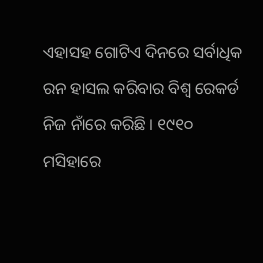ଏହାସହ ଗୋଟିଏ ଦିନରେ ସର୍ବାଧିକ ରନ ହାସଲ କରିବାର ବିଶ୍ୱ ରେକର୍ଡ ନିଜ ନାଁରେ କରିଛି । ୧୯୧୦ ମସିହାରେ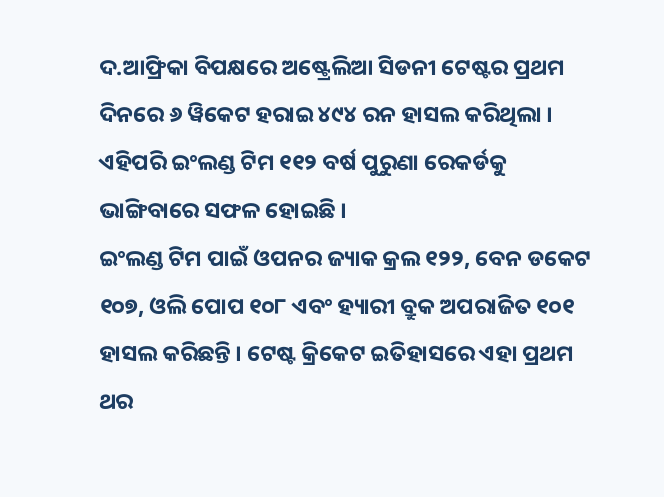ଦ.ଆଫ୍ରିକା ବିପକ୍ଷରେ ଅଷ୍ଟ୍ରେଲିଆ ସିଡନୀ ଟେଷ୍ଟର ପ୍ରଥମ ଦିନରେ ୬ ୱିକେଟ ହରାଇ ୪୯୪ ରନ ହାସଲ କରିଥିଲା । ଏହିପରି ଇଂଲଣ୍ଡ ଟିମ ୧୧୨ ବର୍ଷ ପୁରୁଣା ରେକର୍ଡକୁ ଭାଙ୍ଗିବାରେ ସଫଳ ହୋଇଛି ।
ଇଂଲଣ୍ଡ ଟିମ ପାଇଁ ଓପନର ଜ୍ୟାକ କ୍ରଲ ୧୨୨, ବେନ ଡକେଟ ୧୦୭, ଓଲି ପୋପ ୧୦୮ ଏବଂ ହ୍ୟାରୀ ବ୍ରୁକ ଅପରାଜିତ ୧୦୧ ହାସଲ କରିଛନ୍ତି । ଟେଷ୍ଟ କ୍ରିକେଟ ଇତିହାସରେ ଏହା ପ୍ରଥମ ଥର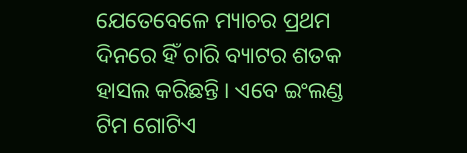ଯେତେବେଳେ ମ୍ୟାଚର ପ୍ରଥମ ଦିନରେ ହିଁ ଚାରି ବ୍ୟାଟର ଶତକ ହାସଲ କରିଛନ୍ତି । ଏବେ ଇଂଲଣ୍ଡ ଟିମ ଗୋଟିଏ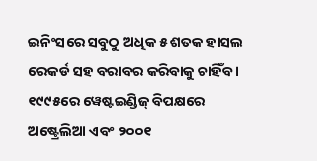ଇନିଂସରେ ସବୁଠୁ ଅଧିକ ୫ ଶତକ ହାସଲ ରେକର୍ଡ ସହ ବରାବର କରିବାକୁ ଚାହିଁବ । ୧୯୯୫ରେ ୱେଷ୍ଟଇଣ୍ଡିଜ୍ ବିପକ୍ଷରେ ଅଷ୍ଟ୍ରେଲିଆ ଏବଂ ୨୦୦୧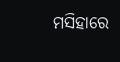ମସିହାରେ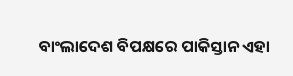ବାଂଲାଦେଶ ବିପକ୍ଷରେ ପାକିସ୍ତାନ ଏହା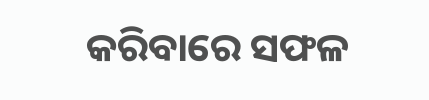କରିବାରେ ସଫଳ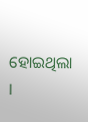ହୋଇଥିଲା ।